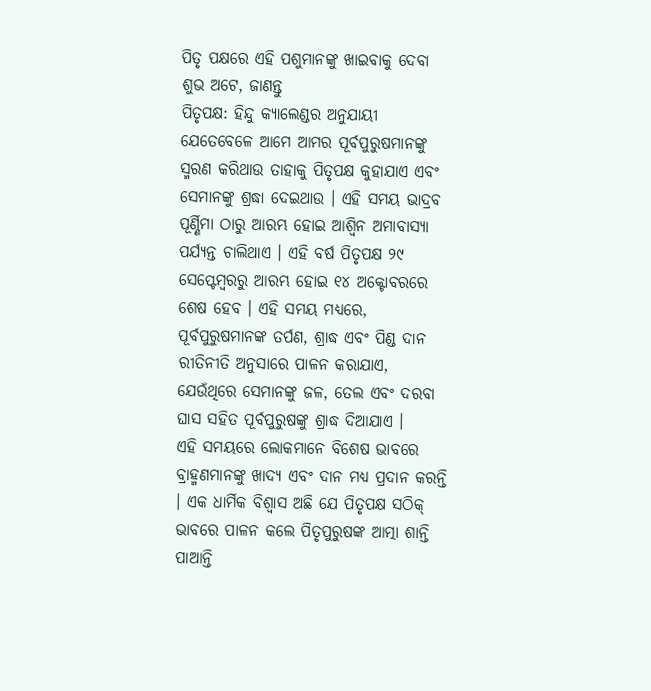ପିତୃ ପକ୍ଷରେ ଏହି ପଶୁମାନଙ୍କୁ ଖାଇବାକୁ ଦେବା ଶୁଭ ଅଟେ, ଜାଣନ୍ତୁ
ପିତୃପକ୍ଷ: ହିନ୍ଦୁ କ୍ୟାଲେଣ୍ଡର ଅନୁଯାୟୀ ଯେତେବେଳେ ଆମେ ଆମର ପୂର୍ବପୁରୁଷମାନଙ୍କୁ ସ୍ମରଣ କରିଥାଉ ତାହାକୁ ପିତୃପକ୍ଷ କୁହାଯାଏ ଏବଂ ସେମାନଙ୍କୁ ଶ୍ରଦ୍ଧା ଦେଇଥାଉ । ଏହି ସମୟ ଭାଦ୍ରବ ପୂର୍ଣ୍ଣିମା ଠାରୁ ଆରମ୍ଭ ହୋଇ ଆଶ୍ୱିନ ଅମାବାସ୍ୟା ପର୍ଯ୍ୟନ୍ତ ଚାଲିଥାଏ । ଏହି ବର୍ଷ ପିତୃପକ୍ଷ ୨୯ ସେପ୍ଟେମ୍ବରରୁ ଆରମ୍ଭ ହୋଇ ୧୪ ଅକ୍ଟୋବରରେ ଶେଷ ହେବ । ଏହି ସମୟ ମଧ୍ୟରେ, ପୂର୍ବପୁରୁଷମାନଙ୍କ ତର୍ପଣ, ଶ୍ରାଦ୍ଧ ଏବଂ ପିଣ୍ଡ ଦାନ ରୀତିନୀତି ଅନୁସାରେ ପାଳନ କରାଯାଏ, ଯେଉଁଥିରେ ସେମାନଙ୍କୁ ଜଳ, ତେଲ ଏବଂ ଦରବା ଘାସ ସହିତ ପୂର୍ବପୁରୁଷଙ୍କୁ ଶ୍ରାଦ୍ଧ ଦିଆଯାଏ ।
ଏହି ସମୟରେ ଲୋକମାନେ ବିଶେଷ ଭାବରେ ବ୍ରାହ୍ମଣମାନଙ୍କୁ ଖାଦ୍ୟ ଏବଂ ଦାନ ମଧ୍ୟ ପ୍ରଦାନ କରନ୍ତି । ଏକ ଧାର୍ମିକ ବିଶ୍ୱାସ ଅଛି ଯେ ପିତୃପକ୍ଷ ସଠିକ୍ ଭାବରେ ପାଳନ କଲେ ପିତୃପୁରୁଷଙ୍କ ଆତ୍ମା ଶାନ୍ତି ପାଆନ୍ତି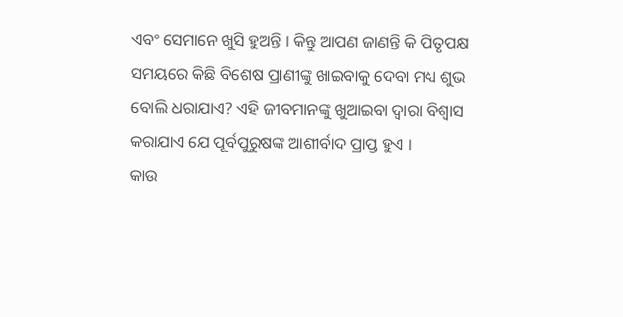ଏବଂ ସେମାନେ ଖୁସି ହୁଅନ୍ତି । କିନ୍ତୁ ଆପଣ ଜାଣନ୍ତି କି ପିତୃପକ୍ଷ ସମୟରେ କିଛି ବିଶେଷ ପ୍ରାଣୀଙ୍କୁ ଖାଇବାକୁ ଦେବା ମଧ୍ୟ ଶୁଭ ବୋଲି ଧରାଯାଏ? ଏହି ଜୀବମାନଙ୍କୁ ଖୁଆଇବା ଦ୍ୱାରା ବିଶ୍ୱାସ କରାଯାଏ ଯେ ପୂର୍ବପୁରୁଷଙ୍କ ଆଶୀର୍ବାଦ ପ୍ରାପ୍ତ ହୁଏ ।
କାଉ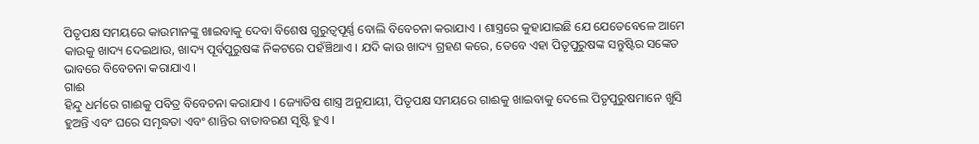ପିତୃପକ୍ଷ ସମୟରେ କାଉମାନଙ୍କୁ ଖାଇବାକୁ ଦେବା ବିଶେଷ ଗୁରୁତ୍ୱପୂର୍ଣ୍ଣ ବୋଲି ବିବେଚନା କରାଯାଏ । ଶାସ୍ତ୍ରରେ କୁହାଯାଇଛି ଯେ ଯେତେବେଳେ ଆମେ କାଉକୁ ଖାଦ୍ୟ ଦେଇଥାଉ, ଖାଦ୍ୟ ପୂର୍ବପୁରୁଷଙ୍କ ନିକଟରେ ପହଁଞ୍ଚିଥାଏ । ଯଦି କାଉ ଖାଦ୍ୟ ଗ୍ରହଣ କରେ, ତେବେ ଏହା ପିତୃପୁରୁଷଙ୍କ ସନ୍ତୁଷ୍ଟିର ସଙ୍କେତ ଭାବରେ ବିବେଚନା କରାଯାଏ ।
ଗାଈ
ହିନ୍ଦୁ ଧର୍ମରେ ଗାଈକୁ ପବିତ୍ର ବିବେଚନା କରାଯାଏ । ଜ୍ୟୋତିଷ ଶାସ୍ତ୍ର ଅନୁଯାୟୀ, ପିତୃପକ୍ଷ ସମୟରେ ଗାଈକୁ ଖାଇବାକୁ ଦେଲେ ପିତୃପୁରୁଷମାନେ ଖୁସି ହୁଅନ୍ତି ଏବଂ ଘରେ ସମୃଦ୍ଧତା ଏବଂ ଶାନ୍ତିର ବାତାବରଣ ସୃଷ୍ଟି ହୁଏ ।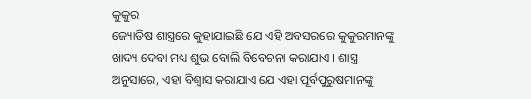କୁକୁର
ଜ୍ୟୋତିଷ ଶାସ୍ତ୍ରରେ କୁହାଯାଇଛି ଯେ ଏହି ଅବସରରେ କୁକୁରମାନଙ୍କୁ ଖାଦ୍ୟ ଦେବା ମଧ୍ୟ ଶୁଭ ବୋଲି ବିବେଚନା କରାଯାଏ । ଶାସ୍ତ୍ର ଅନୁସାରେ, ଏହା ବିଶ୍ୱାସ କରାଯାଏ ଯେ ଏହା ପୂର୍ବପୁରୁଷମାନଙ୍କୁ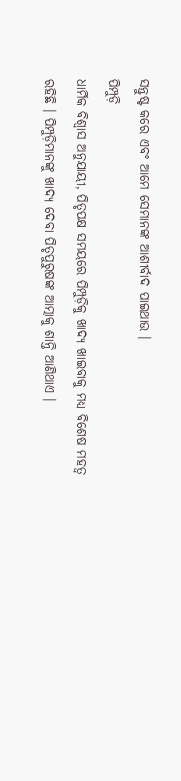ସନ୍ତୁଷ୍ଟ କରେ ଏବଂ ଆମେ ସେମାନଙ୍କ ଆଶୀର୍ବାଦ ପାଇଥାଉ ।
ପିମ୍ପୁଡ଼ି
ଧାର୍ମିକ ବିଶ୍ୱାସ ଅନୁଯାୟୀ, ପିତୃପକ୍ଷ ସମୟରେ ପିମ୍ପୁଡ଼ିକୁ ଖାଦ୍ୟ ଖାଇବାକୁ ମଧ୍ୟ ବିଶେଷ ମହତ୍ୱ ରହିଛି । ପିମ୍ପୁଡ଼ିମାନଙ୍କୁ ଖାଦ୍ୟ ଦେବା ପିତୃପୁରୁଷଙ୍କ ଆତ୍ମାକୁ ଶାନ୍ତି ଆଣିଥାଏ ।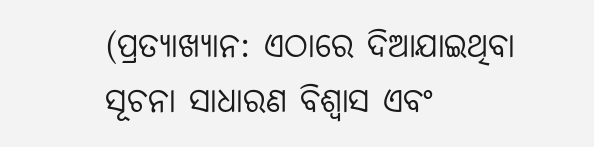(ପ୍ରତ୍ୟାଖ୍ୟାନ: ଏଠାରେ ଦିଆଯାଇଥିବା ସୂଚନା ସାଧାରଣ ବିଶ୍ୱାସ ଏବଂ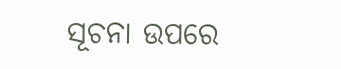ସୂଚନା ଉପରେ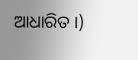ଆଧାରିତ ।)